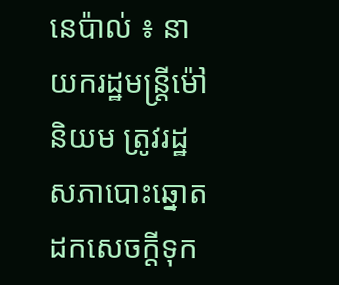នេប៉ាល់ ៖ នាយករដ្ឋមន្ត្រីម៉ៅនិយម ត្រូវរដ្ឋសភាបោះឆ្នោតដកសេចក្តីទុក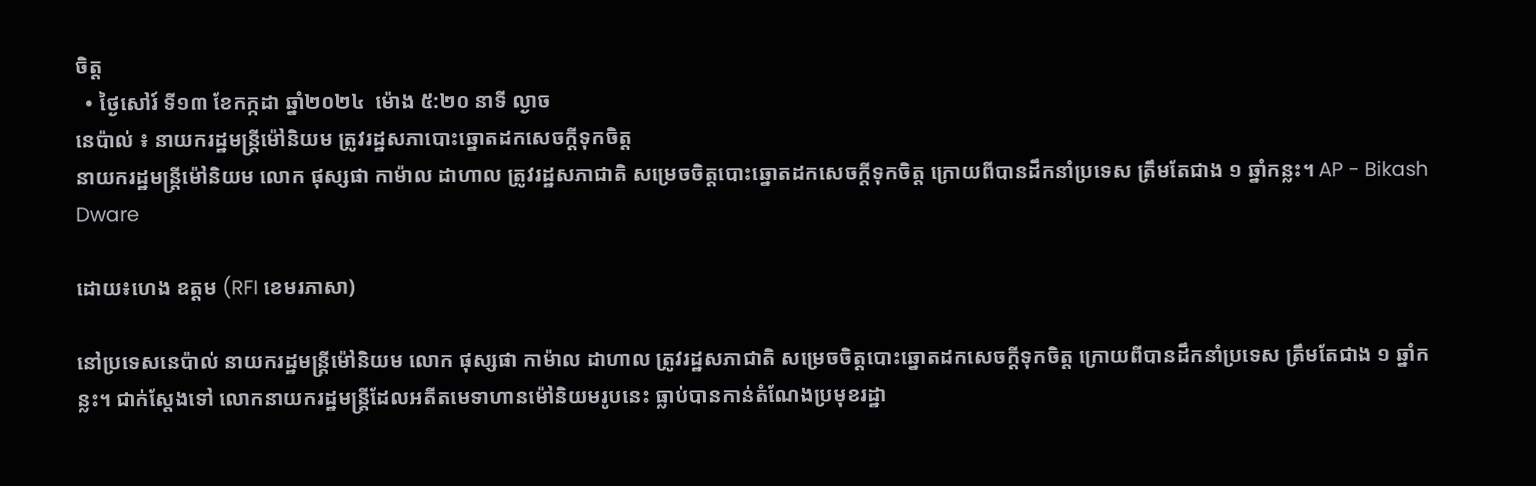ចិត្ត
  • ថ្ងៃសៅរ៍ ទី១៣ ខែកក្កដា ឆ្នាំ២០២៤  ម៉ោង ៥:២០ នាទី ល្ងាច
នេប៉ាល់ ៖ នាយករដ្ឋមន្ត្រីម៉ៅនិយម ត្រូវរដ្ឋសភាបោះឆ្នោតដកសេចក្តីទុកចិត្ត
នាយករដ្ឋមន្ត្រីម៉ៅនិយម លោក ផុស្សផា កាម៉ាល ដាហាល ត្រូវរដ្ឋសភាជាតិ សម្រេចចិត្តបោះឆ្នោតដកសេចក្តីទុកចិត្ត ក្រោយពីបានដឹកនាំប្រទេស ត្រឹមតែជាង ១ ឆ្នាំកន្លះ។ AP - Bikash Dware

ដោយ៖ហេង ឧត្តម (RFI ខេមរភាសា)

នៅប្រទេសនេប៉ាល់ នាយករដ្ឋមន្ត្រីម៉ៅនិយម លោក ផុស្សផា កាម៉ាល ដាហាល ត្រូវរដ្ឋសភាជាតិ សម្រេចចិត្តបោះឆ្នោតដកសេចក្តីទុកចិត្ត ក្រោយពីបានដឹកនាំប្រទេស ត្រឹមតែជាង ១ ឆ្នាំកន្លះ។ ជាក់ស្តែងទៅ លោកនាយករដ្ឋមន្ត្រីដែលអតីតមេទាហានម៉ៅនិយមរូបនេះ ធ្លាប់បានកាន់តំណែងប្រមុខរដ្ឋា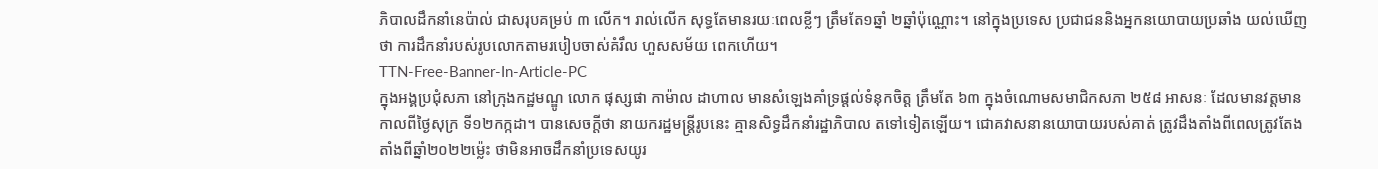ភិបាលដឹកនាំនេប៉ាល់ ជាសរុបគម្រប់ ៣ លើក។ រាល់លើក សុទ្ធតែមានរយៈពេលខ្លីៗ ត្រឹមតែ១ឆ្នាំ ២ឆ្នាំប៉ុណ្ណោះ។ នៅក្នុងប្រទេស ប្រជាជននិងអ្នកនយោបាយប្រឆាំង យល់ឃើញថា ការដឹកនាំរបស់រូបលោកតាមរបៀបចាស់គំរឹល ហួសសម័យ ពេកហើយ។
TTN-Free-Banner-In-Article-PC
ក្នុងអង្គប្រជុំសភា នៅក្រុងកដ្ឋមណ្ឌូ លោក ផុស្សផា កាម៉ាល ដាហាល មានសំឡេងគាំទ្រផ្តល់ទំនុកចិត្ត ត្រឹមតែ ៦៣ ក្នុងចំណោមសមាជិកសភា ២៥៨ អាសនៈ ដែលមានវត្តមាន កាលពីថ្ងៃសុក្រ ទី១២កក្កដា។ បានសេចក្តីថា នាយករដ្ឋមន្ត្រីរូបនេះ គ្មានសិទ្ធដឹកនាំរដ្ឋាភិបាល តទៅទៀតឡើយ។ ជោគវាសនានយោបាយរបស់គាត់ ត្រូវដឹងតាំងពីពេលត្រូវតែងតាំងពីឆ្នាំ២០២២ម្ល៉េះ ថាមិនអាចដឹកនាំប្រទេសយូរ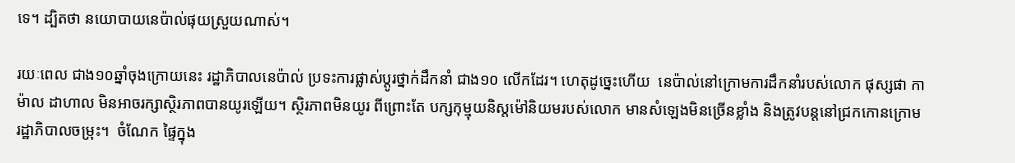ទេ។ ដ្បិតថា នយោបាយនេប៉ាល់ផុយស្រួយណាស់។

រយៈពេល ជាង១០ឆ្នាំចុងក្រោយនេះ រដ្ឋាភិបាលនេប៉ាល់ ប្រទះការផ្លាស់ប្តូរថ្នាក់ដឹកនាំ ជាង១០ លើកដែរ។ ហេតុដូច្នេះហើយ  នេប៉ាល់នៅក្រោមការដឹកនាំរបស់លោក ផុស្សផា កាម៉ាល ដាហាល មិនអាចរក្សាស្ថិរភាពបានយូរឡើយ។ ស្ថិរភាពមិនយូរ ពីព្រោះតែ បក្សកុម្មុយនិស្តម៉ៅនិយមរបស់លោក មានសំឡេងមិនច្រើនខ្លាំង និងត្រូវបន្តនៅជ្រកកោនក្រោមរដ្ឋាភិបាលចម្រុះ។  ចំណែក ផ្ទៃក្នុង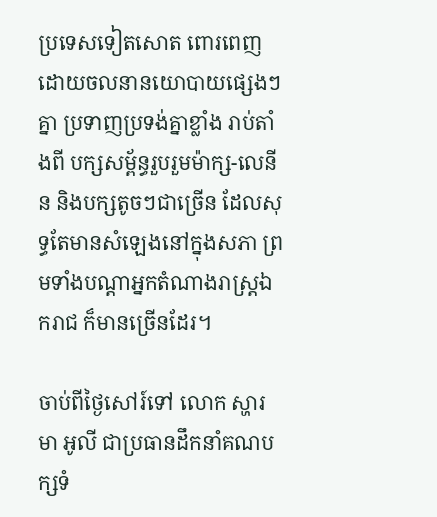ប្រទេសទៀតសោត ពោរពេញដោយចលនានយោបាយផ្សេងៗគ្នា ប្រទាញប្រទង់គ្នាខ្លាំង រាប់តាំងពី បក្សសម្ព័ន្ធរួបរួមម៉ាក្ស-លេនីន និងបក្សតូចៗជាច្រើន ដែលសុទ្ធតែមានសំឡេងនៅក្នុងសភា ព្រមទាំងបណ្តាអ្នកតំណាងរាស្ត្រឯករាជ ក៏មានច្រើនដែរ។

ចាប់ពីថ្ងៃសៅរ៍ទៅ លោក ស្ហារមា អូលី ជាប្រធានដឹកនាំគណបក្សទំ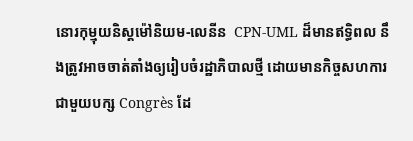នោរកុម្មុយនិស្តម៉ៅនិយម-លេនីន  CPN-UML ដ៏មានឥទ្ធិពល នឹងត្រូវអាចចាត់តាំងឲ្យរៀបចំរដ្ឋាភិបាលថ្មី ដោយមានកិច្ចសហការជាមួយបក្ស Congrès ដែ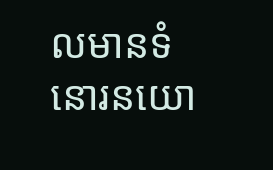លមានទំនោរនយោ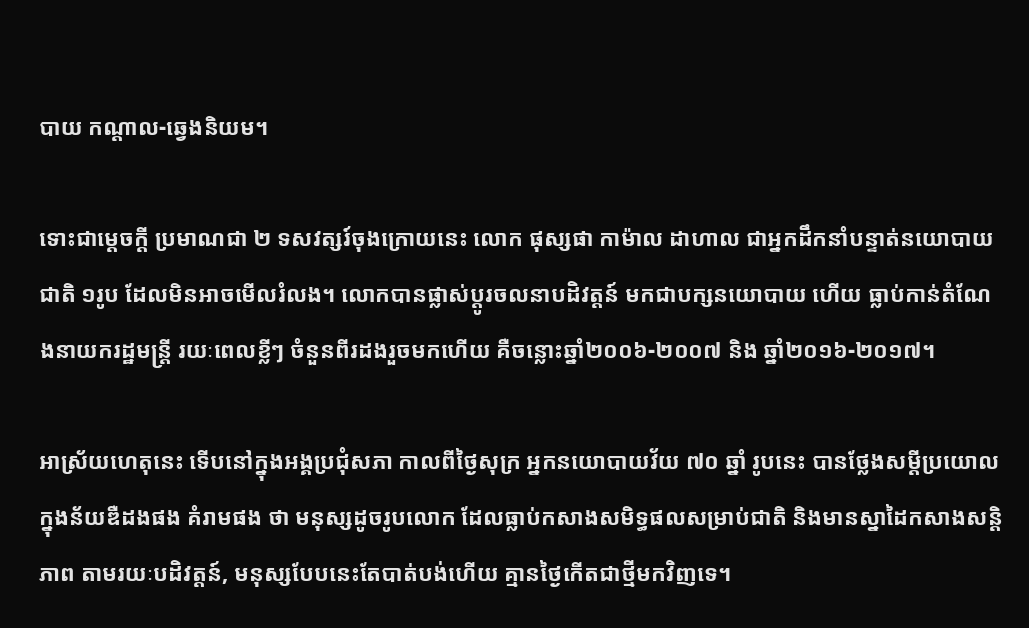បាយ កណ្តាល-ឆ្វេងនិយម។

ទោះជាម្តេចក្តី ប្រមាណជា ២ ទសវត្សរ៍ចុងក្រោយនេះ លោក ផុស្សផា កាម៉ាល ដាហាល ជាអ្នកដឹកនាំបន្ទាត់នយោបាយជាតិ ១រូប ដែលមិនអាចមើលរំលង។ លោកបានផ្លាស់ប្តូរចលនាបដិវត្តន៍ មកជាបក្សនយោបាយ ហើយ ធ្លាប់កាន់តំណែងនាយករដ្ឋមន្ត្រី រយៈពេលខ្លីៗ ចំនួនពីរដងរួចមកហើយ គឺចន្លោះឆ្នាំ២០០៦-២០០៧ និង ឆ្នាំ២០១៦-២០១៧។

អាស្រ័យហេតុនេះ ទើបនៅក្នុងអង្គប្រជុំសភា កាលពីថ្ងៃសុក្រ អ្នកនយោបាយវ័យ ៧០ ឆ្នាំ រូបនេះ បានថ្លែងសម្តីប្រយោល ក្នុងន័យឌឺដងផង គំរាមផង ថា មនុស្សដូចរូបលោក ដែលធ្លាប់កសាងសមិទ្ធផលសម្រាប់ជាតិ និងមានស្នាដៃកសាងសន្តិភាព តាមរយៈបដិវត្តន៍, មនុស្សបែបនេះតែបាត់បង់ហើយ គ្មានថ្ងៃកើតជាថ្មីមកវិញទេ។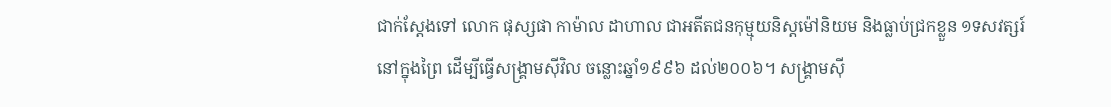ជាក់ស្តែងទៅ លោក ផុស្សផា កាម៉ាល ដាហាល ជាអតីតជនកុម្មុយនិស្តម៉ៅនិយម និងធ្លាប់ជ្រកខ្លួន ១ទសវត្សរ៍ នៅក្នុងព្រៃ ដើម្បីធ្វើសង្គ្រាមស៊ីវិល ចន្លោះឆ្នាំ១៩៩៦ ដល់២០០៦។ សង្គ្រាមស៊ី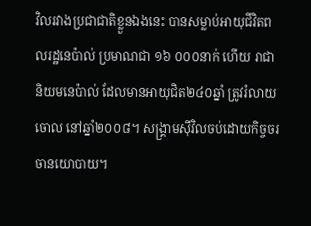វិលរវាងប្រជាជាតិខ្លួនឯងនេះ បានសម្លាប់អាយុជីវិតពលរដ្ឋនេប៉ាល់ ប្រមាណជា ១៦ ០០០នាក់ ហើយ រាជានិយមនេប៉ាល់ ដែលមានអាយុជិត២៤០ឆ្នាំ ត្រូវរំលាយចោល នៅឆ្នាំ២០០៨។ សង្គ្រាមស៊ីវិលចប់ដោយកិច្ចចរចានយោបាយ។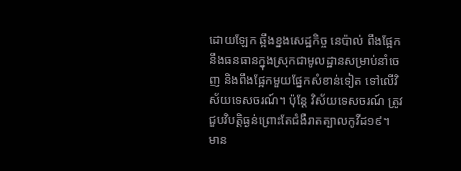ដោយឡែក ឆ្អឹងខ្នងសេដ្ឋកិច្ច នេប៉ាល់ ពឹងផ្អែកនឹងធនធានក្នុងស្រុកជាមូលដ្ឋានសម្រាប់នាំចេញ និងពឹងផ្អែកមួយផ្នែកសំខាន់ទៀត ទៅលើវិស័យទេសចរណ៍។ ប៉ុន្តែ វិស័យទេសចរណ៍ ត្រូវជួបវិបត្តិធ្ងន់ព្រោះតែជំងឺរាតត្បាលកូវីដ១៩។  មាន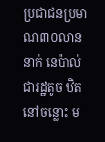ប្រជាជនប្រមាណ៣០លាននាក់ នេប៉ាល់ ជារដ្ឋតូច ឋិតនៅចន្លោះ ម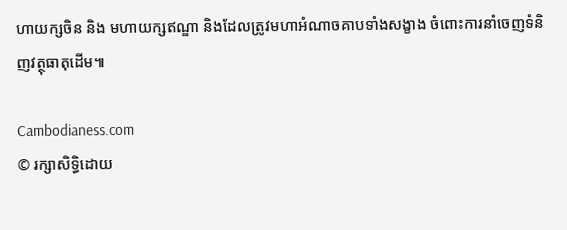ហាយក្សចិន និង មហាយក្សឥណ្ឌា និងដែលត្រូវមហាអំណាចគាបទាំងសង្ខាង ចំពោះការនាំចេញទំនិញវត្ថុធាតុដើម៕

Cambodianess.com
© រក្សាសិទ្ធិដោយ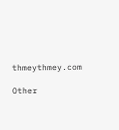thmeythmey.com

Other